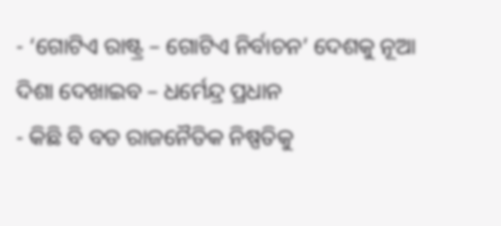- ‘ଗୋଟିଏ ରାଷ୍ଟ୍ର – ଗୋଟିଏ ନିର୍ବାଚନ’ ଦେଶକୁ ନୂଆ ଦିଶା ଦେଖାଇବ – ଧର୍ମେନ୍ଦ୍ର ପ୍ରଧାନ
- କିଛି ବି ବଡ ରାଜନୈତିକ ନିଷ୍ପତିକୁ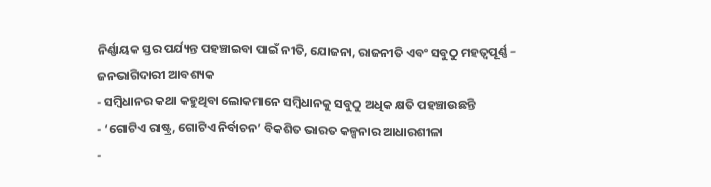ନିର୍ଣ୍ଣାୟକ ସ୍ତର ପର୍ଯ୍ୟନ୍ତ ପହଞ୍ଚାଇବା ପାଇଁ ନୀତି, ଯୋଜନା, ରାଜନୀତି ଏବଂ ସବୁଠୁ ମହତ୍ୱପୂର୍ଣ୍ଣ – ଜନଭାଗିଦାରୀ ଆବଶ୍ୟକ
- ସମ୍ବିଧାନର କଥା କହୁଥିବା ଲୋକମାନେ ସମ୍ବିଧାନକୁ ସବୁଠୁ ଅଧିକ କ୍ଷତି ପହଞ୍ଚାଉଛନ୍ତି
- ‘ଗୋଟିଏ ରାଷ୍ଟ୍ର, ଗୋଟିଏ ନିର୍ବାଚନ’ ବିକଶିତ ଭାରତ କଳ୍ପନାର ଆଧାରଶୀଳା
-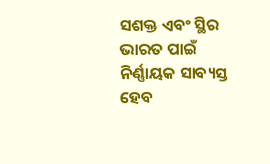ସଶକ୍ତ ଏବଂ ସ୍ଥିର ଭାରତ ପାଇଁ ନିର୍ଣ୍ଣାୟକ ସାବ୍ୟସ୍ତ ହେବ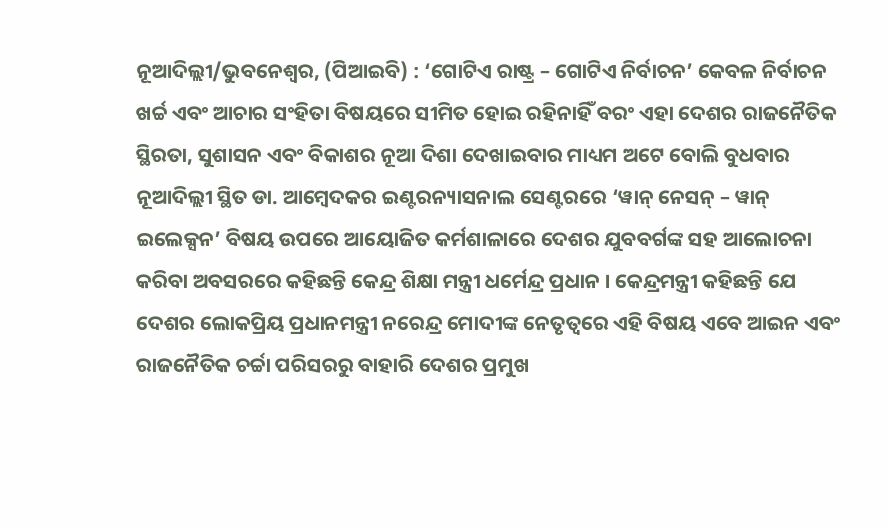ନୂଆଦିଲ୍ଲୀ/ଭୁବନେଶ୍ୱର, (ପିଆଇବି) : ‘ଗୋଟିଏ ରାଷ୍ଟ୍ର – ଗୋଟିଏ ନିର୍ବାଚନ’ କେବଳ ନିର୍ବାଚନ ଖର୍ଚ୍ଚ ଏବଂ ଆଚାର ସଂହିତା ବିଷୟରେ ସୀମିତ ହୋଇ ରହିନାହିଁ ବରଂ ଏହା ଦେଶର ରାଜନୈତିକ ସ୍ଥିରତା, ସୁଶାସନ ଏବଂ ବିକାଶର ନୂଆ ଦିଶା ଦେଖାଇବାର ମାଧ୍ୟମ ଅଟେ ବୋଲି ବୁଧବାର ନୂଆଦିଲ୍ଲୀ ସ୍ଥିତ ଡା. ଆମ୍ବେଦକର ଇଣ୍ଟରନ୍ୟାସନାଲ ସେଣ୍ଟରରେ ‘ୱାନ୍ ନେସନ୍ – ୱାନ୍ ଇଲେକ୍ସନ’ ବିଷୟ ଉପରେ ଆୟୋଜିତ କର୍ମଶାଳାରେ ଦେଶର ଯୁବବର୍ଗଙ୍କ ସହ ଆଲୋଚନା କରିବା ଅବସରରେ କହିଛନ୍ତି କେନ୍ଦ୍ର ଶିକ୍ଷା ମନ୍ତ୍ରୀ ଧର୍ମେନ୍ଦ୍ର ପ୍ରଧାନ । କେନ୍ଦ୍ରମନ୍ତ୍ରୀ କହିଛନ୍ତି ଯେ ଦେଶର ଲୋକପ୍ରିୟ ପ୍ରଧାନମନ୍ତ୍ରୀ ନରେନ୍ଦ୍ର ମୋଦୀଙ୍କ ନେତୃତ୍ୱରେ ଏହି ବିଷୟ ଏବେ ଆଇନ ଏବଂ ରାଜନୈତିକ ଚର୍ଚ୍ଚା ପରିସରରୁ ବାହାରି ଦେଶର ପ୍ରମୁଖ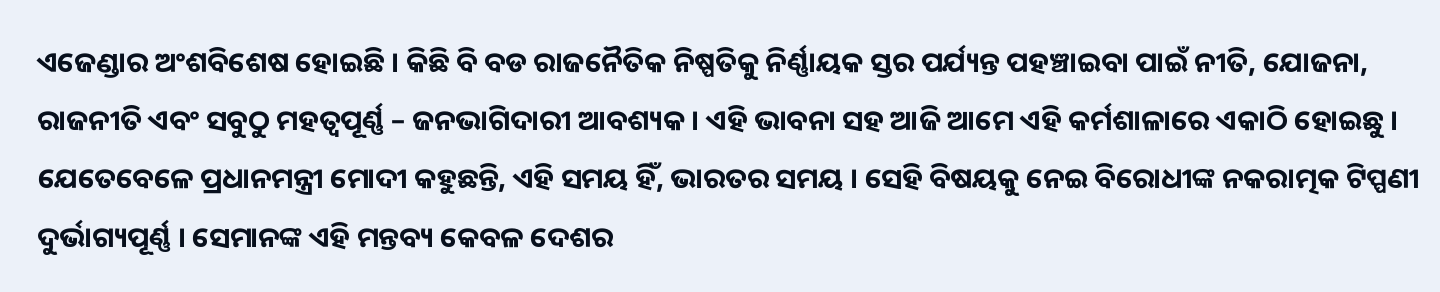ଏଜେଣ୍ଡାର ଅଂଶବିଶେଷ ହୋଇଛି । କିଛି ବି ବଡ ରାଜନୈତିକ ନିଷ୍ପତିକୁ ନିର୍ଣ୍ଣାୟକ ସ୍ତର ପର୍ଯ୍ୟନ୍ତ ପହଞ୍ଚାଇବା ପାଇଁ ନୀତି, ଯୋଜନା, ରାଜନୀତି ଏବଂ ସବୁଠୁ ମହତ୍ୱପୂର୍ଣ୍ଣ – ଜନଭାଗିଦାରୀ ଆବଶ୍ୟକ । ଏହି ଭାବନା ସହ ଆଜି ଆମେ ଏହି କର୍ମଶାଳାରେ ଏକାଠି ହୋଇଛୁ । ଯେତେବେଳେ ପ୍ରଧାନମନ୍ତ୍ରୀ ମୋଦୀ କହୁଛନ୍ତି, ଏହି ସମୟ ହିଁ, ଭାରତର ସମୟ । ସେହି ବିଷୟକୁ ନେଇ ବିରୋଧୀଙ୍କ ନକରାତ୍ମକ ଟିପ୍ପଣୀ ଦୁର୍ଭାଗ୍ୟପୂର୍ଣ୍ଣ । ସେମାନଙ୍କ ଏହି ମନ୍ତବ୍ୟ କେବଳ ଦେଶର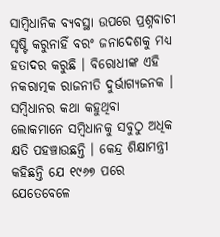ସାମ୍ବିଧାନିକ ବ୍ୟବସ୍ଥା ଉପରେ ପ୍ରଶ୍ନବାଚୀ ସୃଷ୍ଟି କରୁନାହିଁ ବରଂ ଜନାଦେଶକୁ ମଧ୍ୟ ହତାଦର କରୁଛି । ବିରୋଧୀଙ୍କ ଏହି ନକରାତ୍ମକ ରାଜନୀତି ଦୁର୍ଭାଗ୍ୟଜନକ । ସମ୍ବିଧାନର କଥା କହୁଥିବା ଲୋକମାନେ ସମ୍ବିଧାନକୁ ସବୁଠୁ ଅଧିକ କ୍ଷତି ପହଞ୍ଚାଉଛନ୍ତି । କେନ୍ଦ୍ର ଶିକ୍ଷାମନ୍ତ୍ରୀ କହିଛନ୍ତି ଯେ ୧୯୬୭ ପରେ ଯେତେବେଳେ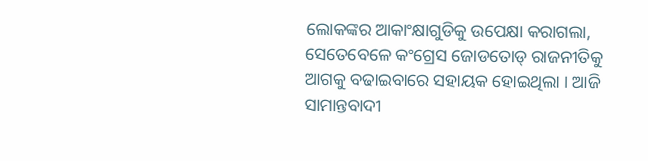ଲୋକଙ୍କର ଆକାଂକ୍ଷାଗୁଡିକୁ ଉପେକ୍ଷା କରାଗଲା, ସେତେବେଳେ କଂଗ୍ରେସ ଜୋଡତୋଡ୍ ରାଜନୀତିକୁ ଆଗକୁ ବଢାଇବାରେ ସହାୟକ ହୋଇଥିଲା । ଆଜି ସାମାନ୍ତବାଦୀ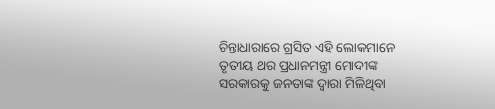ଚିନ୍ତାଧାରାରେ ଗ୍ରସିତ ଏହି ଲୋକମାନେ ତୃତୀୟ ଥର ପ୍ରଧାନମନ୍ତ୍ରୀ ମୋଦୀଙ୍କ ସରକାରକୁ ଜନତାଙ୍କ ଦ୍ୱାରା ମିଳିଥିବା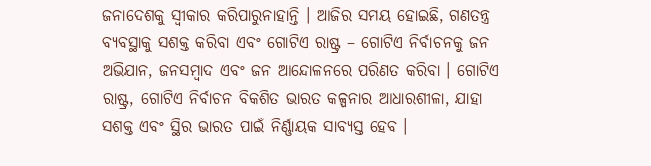ଜନାଦେଶକୁ ସ୍ୱୀକାର କରିପାରୁନାହାନ୍ତି । ଆଜିର ସମୟ ହୋଇଛି, ଗଣତନ୍ତ୍ର ବ୍ୟବସ୍ଥାକୁ ସଶକ୍ତ କରିବା ଏବଂ ଗୋଟିଏ ରାଷ୍ଟ୍ର – ଗୋଟିଏ ନିର୍ବାଚନକୁ ଜନ ଅଭିଯାନ, ଜନସମ୍ବାଦ ଏବଂ ଜନ ଆନ୍ଦୋଳନରେ ପରିଣତ କରିବା । ଗୋଟିଏ ରାଷ୍ଟ୍ର, ଗୋଟିଏ ନିର୍ବାଚନ ବିକଶିତ ଭାରତ କଳ୍ପନାର ଆଧାରଶୀଳା, ଯାହା ସଶକ୍ତ ଏବଂ ସ୍ଥିର ଭାରତ ପାଇଁ ନିର୍ଣ୍ଣାୟକ ସାବ୍ୟସ୍ତ ହେବ ।